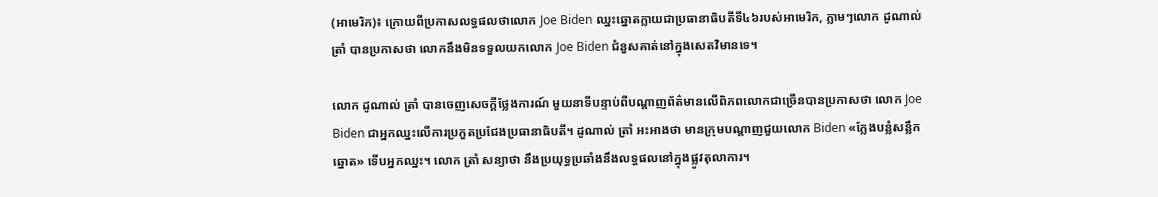(អាមេរិក)៖ ក្រោយពីប្រកាសលទ្ធផលថាលោក Joe Biden ឈ្នះឆ្នោតក្លាយជាប្រធានាធិបតីទី៤៦របស់អាមេរិក, ភ្លាមៗលោក ដូណាល់ ត្រាំ បានប្រកាសថា លោកនឹងមិនទទួលយកលោក Joe Biden ជំនួសគាត់នៅក្នុងសេតវិមានទេ។

លោក ដូណាល់ ត្រាំ បានចេញសេចក្តីថ្លែងការណ៍ មួយនាទីបន្ទាប់ពីបណ្តាញព័ត៌មានលើពិភពលោកជាច្រើនបានប្រកាសថា លោក Joe Biden ជាអ្នកឈ្នះលើការប្រកួតប្រជែងប្រធានាធិបតី។ ដូណាល់ ត្រាំ អះអាងថា មានក្រុមបណ្តាញជួយលោក Biden «ក្លែងបន្លំសន្លឹកឆ្នោត» ទើបអ្នកឈ្នះ។ លោក ត្រាំ សន្យាថា នឹងប្រយុទ្ធប្រឆាំងនឹងលទ្ធផលនៅក្នុងផ្លូវតុលាការ។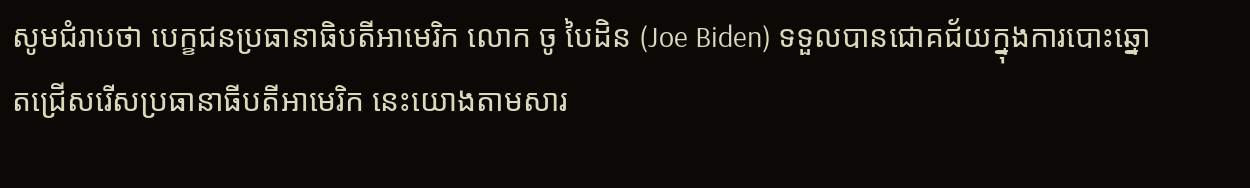សូមជំរាបថា បេក្ខជនប្រធានាធិបតីអាមេរិក លោក ចូ បៃដិន (Joe Biden) ទទួលបានជោគជ័យក្នុងការបោះឆ្នោតជ្រើសរើសប្រធានាធីបតីអាមេរិក នេះយោងតាមសារ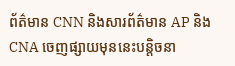ព័ត៌មាន CNN និងសារព័ត៌មាន AP និង CNA ចេញផ្សាយមុននេះបន្តិចនា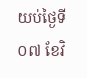យប់ថ្ងៃទី០៧ ខែវិ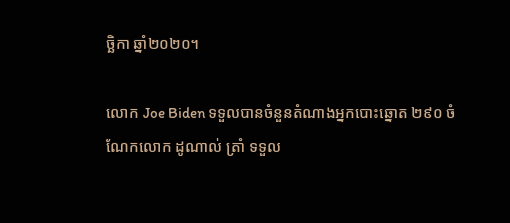ច្ឆិកា ឆ្នាំ២០២០។

លោក Joe Biden ទទួលបានចំនួនតំណាងអ្នកបោះឆ្នោត ២៩០ ចំណែកលោក ដូណាល់ ត្រាំ ទទួល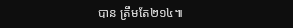បាន ត្រឹមតែ២១៤៕